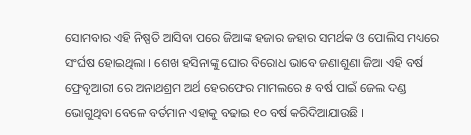ସୋମବାର ଏହି ନିଷ୍ପତି ଆସିବା ପରେ ଜିଆଙ୍କ ହଜାର ଜହାର ସମର୍ଥକ ଓ ପୋଲିସ ମଧ୍ୟରେ ସଂର୍ଘଷ ହୋଇଥିଲା । ଶେଖ ହସିନାଙ୍କୁ ଘୋର ବିରୋଧ ଭାବେ ଜଣାଶୁଣା ଜିଆ ଏହି ବର୍ଷ ଫ୍ରେବୃଆରୀ ରେ ଅନାଥଶ୍ରମ ଅର୍ଥ ହେରଫେର ମାମଲରେ ୫ ବର୍ଷ ପାଇଁ ଜେଲ ଦଣ୍ଡ ଭୋଗୁଥିବା ବେଳେ ବର୍ତମାନ ଏହାକୁ ବଢାଇ ୧୦ ବର୍ଷ କରିଦିଆଯାଉଛି ।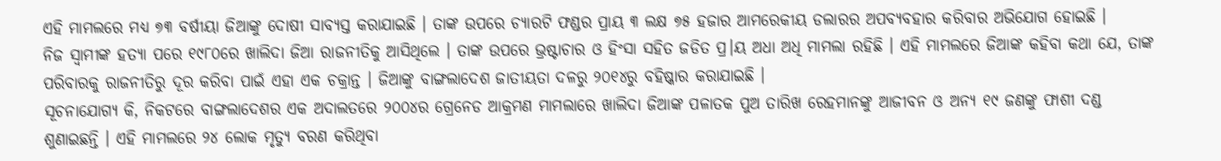ଏହି ମାମଲରେ ମଧ୍ୟ ୭୩ ବର୍ଷୀୟା ଜିଆଙ୍କୁ ଦୋଷୀ ସାବ୍ୟସ୍ତ କରାଯାଇଛି । ତାଙ୍କ ଉପରେ ଚ୍ୟାରଟି ଫଣ୍ଡର ପ୍ରାୟ ୩ ଲକ୍ଷ ୭୫ ହଜାର ଆମରେକୀୟ ଡଲାରର ଅପବ୍ୟବହାର କରିବାର ଅଭିଯୋଗ ହୋଇଛି ।
ନିଜ ସ୍ୱାମୀଙ୍କ ହତ୍ୟା ପରେ ୧୯୮୦ରେ ଖାଲିଦା ଜିଆ ରାଜନୀତିକୁ ଆସିଥିଲେ । ତାଙ୍କ ଉପରେ ଭ୍ରଷ୍ଟାଚାର ଓ ହିଂସା ସହିତ ଜଡିତ ପ୍ର।ୟ ଅଧା ଅଧି ମାମଲା ରହିଛି । ଏହି ମାମଲରେ ଜିଆଙ୍କ କହିବା କଥା ଯେ, ତାଙ୍କ ପରିବାରକୁ ରାଜନୀତିରୁ ଦୂର କରିବା ପାଇଁ ଏହା ଏକ ଚକ୍ରାନ୍ତ । ଜିଆଙ୍କୁ ବାଙ୍ଗଲାଦେଶ ଜାତୀୟତା ଦଳରୁ ୨୦୧୪ରୁ ବହିଷ୍କାର କରାଯାଇଛି ।
ସୂଚନାଯୋଗ୍ୟ କି, ନିକଟରେ ବାଙ୍ଗଲାଦେଶର ଏକ ଅଦାଲତରେ ୨୦୦୪ର ଗ୍ରେନେଡ ଆକ୍ରମଣ ମାମଲାରେ ଖାଲିଦା ଜିଆଙ୍କ ପଳାତକ ପୁଅ ତାରିଖ ରେହମାନଙ୍କୁ ଆଜୀବନ ଓ ଅନ୍ୟ ୧୯ ଜଣଙ୍କୁ ଫାଶୀ ଦଣ୍ଡ ଶୁଣାଇଛନ୍ତି । ଏହି ମାମଲରେ ୨୪ ଲୋକ ମୃତ୍ୟୁ ବରଣ କରିଥିବା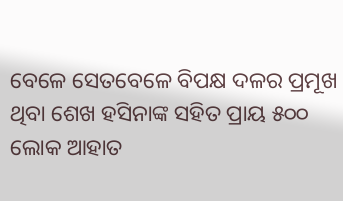ବେଳେ ସେତବେଳେ ବିପକ୍ଷ ଦଳର ପ୍ରମୂଖ ଥିବା ଶେଖ ହସିନାଙ୍କ ସହିତ ପ୍ରାୟ ୫୦୦ ଲୋକ ଆହାତ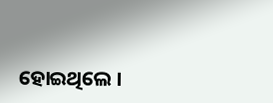ହୋଇଥିଲେ ।